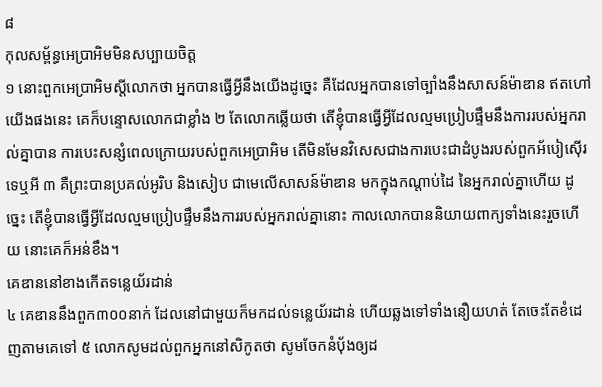៨
កុលសម្ព័ន្ធអេប្រាអិមមិនសប្បាយចិត្ត
១ នោះពួកអេប្រាអិមស្តីលោកថា អ្នកបានធ្វើអ្វីនឹងយើងដូច្នេះ គឺដែលអ្នកបានទៅច្បាំងនឹងសាសន៍ម៉ាឌាន ឥតហៅយើងផងនេះ គេក៏បន្ទោសលោកជាខ្លាំង ២ តែលោកឆ្លើយថា តើខ្ញុំបានធ្វើអ្វីដែលល្មមប្រៀបផ្ទឹមនឹងការរបស់អ្នករាល់គ្នាបាន ការបេះសន្សំពេលក្រោយរបស់ពួកអេប្រាអិម តើមិនមែនវិសេសជាងការបេះជាដំបូងរបស់ពួកអ័បៀស៊ើរទេឬអី ៣ គឺព្រះបានប្រគល់អូរិប និងសៀប ជាមេលើសាសន៍ម៉ាឌាន មកក្នុងកណ្តាប់ដៃ នៃអ្នករាល់គ្នាហើយ ដូច្នេះ តើខ្ញុំបានធ្វើអ្វីដែលល្មមប្រៀបផ្ទឹមនឹងការរបស់អ្នករាល់គ្នានោះ កាលលោកបាននិយាយពាក្យទាំងនេះរួចហើយ នោះគេក៏អន់ខឹង។
គេឌាននៅខាងកើតទន្លេយ័រដាន់
៤ គេឌាននឹងពួក៣០០នាក់ ដែលនៅជាមួយក៏មកដល់ទន្លេយ័រដាន់ ហើយឆ្លងទៅទាំងនឿយហត់ តែចេះតែខំដេញតាមគេទៅ ៥ លោកសូមដល់ពួកអ្នកនៅសិកូតថា សូមចែកនំបុ័ងឲ្យដ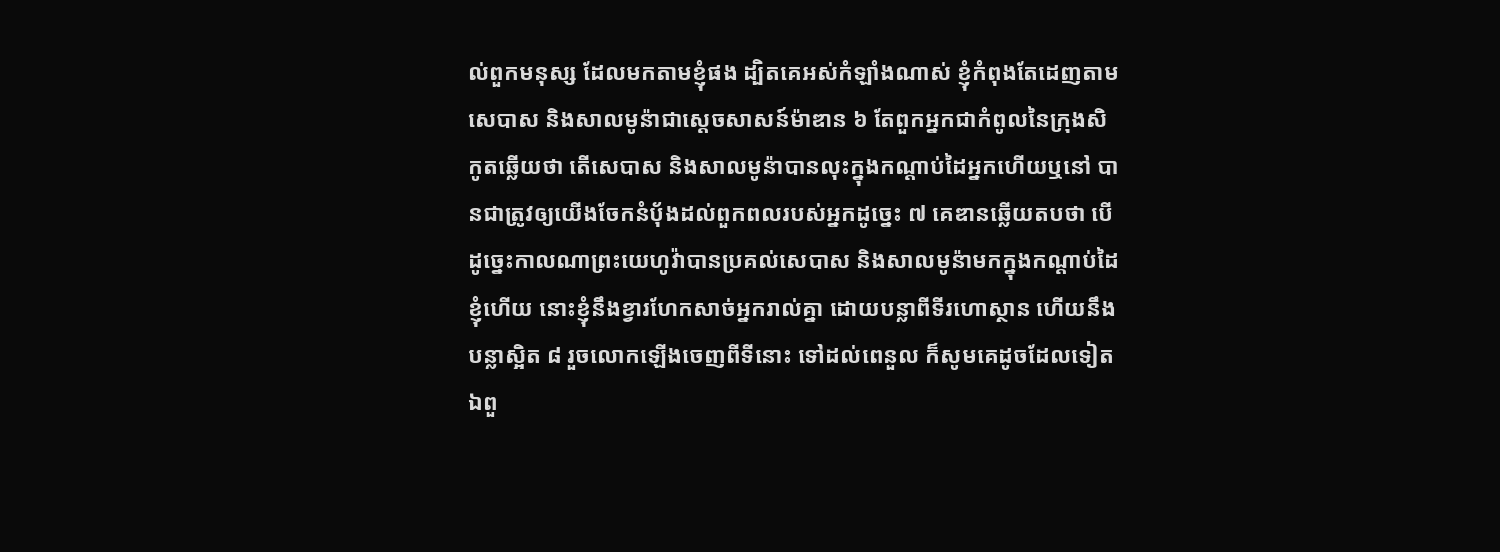ល់ពួកមនុស្ស ដែលមកតាមខ្ញុំផង ដ្បិតគេអស់កំឡាំងណាស់ ខ្ញុំកំពុងតែដេញតាមសេបាស និងសាលមូន៉ាជាស្តេចសាសន៍ម៉ាឌាន ៦ តែពួកអ្នកជាកំពូលនៃក្រុងសិកូតឆ្លើយថា តើសេបាស និងសាលមូន៉ាបានលុះក្នុងកណ្តាប់ដៃអ្នកហើយឬនៅ បានជាត្រូវឲ្យយើងចែកនំបុ័ងដល់ពួកពលរបស់អ្នកដូច្នេះ ៧ គេឌានឆ្លើយតបថា បើដូច្នេះកាលណាព្រះយេហូវ៉ាបានប្រគល់សេបាស និងសាលមូន៉ាមកក្នុងកណ្តាប់ដៃខ្ញុំហើយ នោះខ្ញុំនឹងខ្វារហែកសាច់អ្នករាល់គ្នា ដោយបន្លាពីទីរហោស្ថាន ហើយនឹងបន្លាស្អិត ៨ រួចលោកឡើងចេញពីទីនោះ ទៅដល់ពេនួល ក៏សូមគេដូចដែលទៀត ឯពួ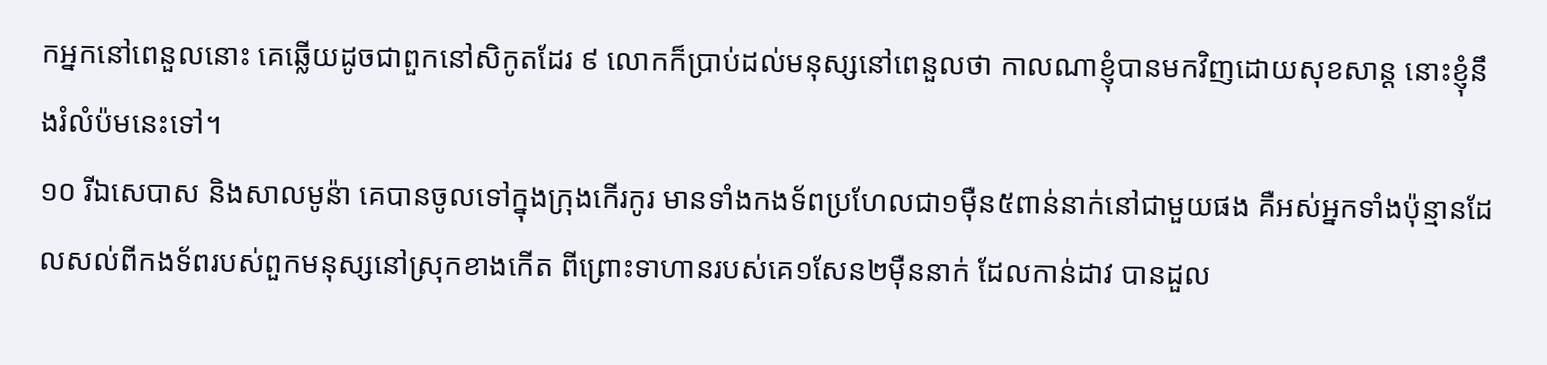កអ្នកនៅពេនួលនោះ គេឆ្លើយដូចជាពួកនៅសិកូតដែរ ៩ លោកក៏ប្រាប់ដល់មនុស្សនៅពេនួលថា កាលណាខ្ញុំបានមកវិញដោយសុខសាន្ត នោះខ្ញុំនឹងរំលំប៉មនេះទៅ។
១០ រីឯសេបាស និងសាលមូន៉ា គេបានចូលទៅក្នុងក្រុងកើរកូរ មានទាំងកងទ័ពប្រហែលជា១ម៉ឺន៥ពាន់នាក់នៅជាមួយផង គឺអស់អ្នកទាំងប៉ុន្មានដែលសល់ពីកងទ័ពរបស់ពួកមនុស្សនៅស្រុកខាងកើត ពីព្រោះទាហានរបស់គេ១សែន២ម៉ឺននាក់ ដែលកាន់ដាវ បានដួល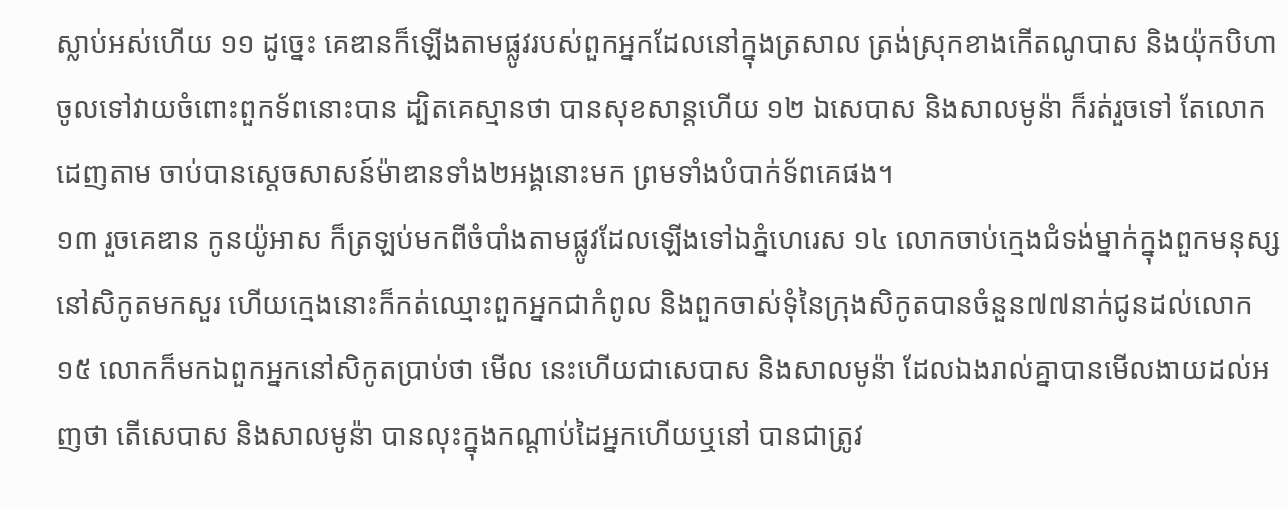ស្លាប់អស់ហើយ ១១ ដូច្នេះ គេឌានក៏ឡើងតាមផ្លូវរបស់ពួកអ្នកដែលនៅក្នុងត្រសាល ត្រង់ស្រុកខាងកើតណូបាស និងយ៉ុកបិហា ចូលទៅវាយចំពោះពួកទ័ពនោះបាន ដ្បិតគេស្មានថា បានសុខសាន្តហើយ ១២ ឯសេបាស និងសាលមូន៉ា ក៏រត់រួចទៅ តែលោកដេញតាម ចាប់បានស្តេចសាសន៍ម៉ាឌានទាំង២អង្គនោះមក ព្រមទាំងបំបាក់ទ័ពគេផង។
១៣ រួចគេឌាន កូនយ៉ូអាស ក៏ត្រឡប់មកពីចំបាំងតាមផ្លូវដែលឡើងទៅឯភ្នំហេរេស ១៤ លោកចាប់ក្មេងជំទង់ម្នាក់ក្នុងពួកមនុស្សនៅសិកូតមកសួរ ហើយក្មេងនោះក៏កត់ឈ្មោះពួកអ្នកជាកំពូល និងពួកចាស់ទុំនៃក្រុងសិកូតបានចំនួន៧៧នាក់ជូនដល់លោក ១៥ លោកក៏មកឯពួកអ្នកនៅសិកូតប្រាប់ថា មើល នេះហើយជាសេបាស និងសាលមូន៉ា ដែលឯងរាល់គ្នាបានមើលងាយដល់អញថា តើសេបាស និងសាលមូន៉ា បានលុះក្នុងកណ្តាប់ដៃអ្នកហើយឬនៅ បានជាត្រូវ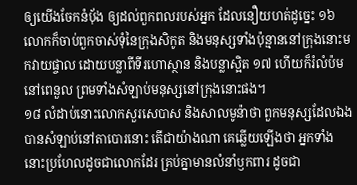ឲ្យយើងចែកនំបុ័ង ឲ្យដល់ពួកពលរបស់អ្នក ដែលនឿយហត់ដូច្នេះ ១៦ លោកក៏ចាប់ពួកចាស់ទុំនៃក្រុងសិកូត និងមនុស្សទាំងប៉ុន្មាននៅក្រុងនោះមកវាយផ្ចាល ដោយបន្លាពីទីរហោស្ថាន និងបន្លាស្អិត ១៧ ហើយក៏រំលំប៉មនៅពេនួល ព្រមទាំងសំឡាប់មនុស្សនៅក្រុងនោះផង។
១៨ លំដាប់នោះលោកសួរសេបាស និងសាលមូន៉ាថា ពួកមនុស្សដែលឯងបានសំឡាប់នៅតាបោរនោះ តើជាយ៉ាងណា គេឆ្លើយឡើងថា អ្នកទាំងនោះប្រហែលដូចជាលោកដែរ គ្រប់គ្នាមានលំនាំឫកពារ ដូចជា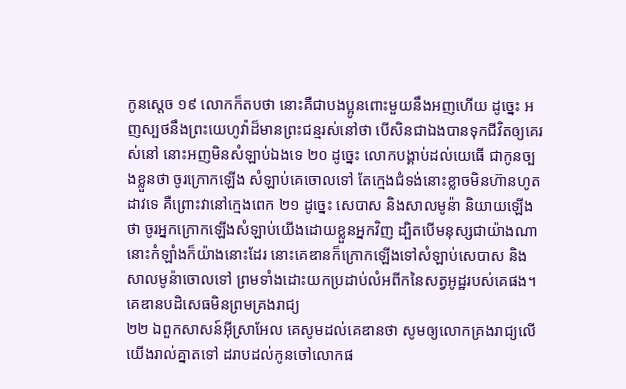កូនស្តេច ១៩ លោកក៏តបថា នោះគឺជាបងប្អូនពោះមួយនឹងអញហើយ ដូច្នេះ អញស្បថនឹងព្រះយេហូវ៉ាដ៏មានព្រះជន្មរស់នៅថា បើសិនជាឯងបានទុកជីវិតឲ្យគេរស់នៅ នោះអញមិនសំឡាប់ឯងទេ ២០ ដូច្នេះ លោកបង្គាប់ដល់យេធើ ជាកូនច្បងខ្លួនថា ចូរក្រោកឡើង សំឡាប់គេចោលទៅ តែក្មេងជំទង់នោះខ្លាចមិនហ៊ានហូតដាវទេ គឺព្រោះវានៅក្មេងពេក ២១ ដូច្នេះ សេបាស និងសាលមូន៉ា និយាយឡើងថា ចូរអ្នកក្រោកឡើងសំឡាប់យើងដោយខ្លួនអ្នកវិញ ដ្បិតបើមនុស្សជាយ៉ាងណា នោះកំឡាំងក៏យ៉ាងនោះដែរ នោះគេឌានក៏ក្រោកឡើងទៅសំឡាប់សេបាស និងសាលមូន៉ាចោលទៅ ព្រមទាំងដោះយកប្រដាប់លំអពីកនៃសត្វអូដ្ឋរបស់គេផង។
គេឌានបដិសេធមិនព្រមគ្រងរាជ្យ
២២ ឯពួកសាសន៍អ៊ីស្រាអែល គេសូមដល់គេឌានថា សូមឲ្យលោកគ្រងរាជ្យលើយើងរាល់គ្នាតទៅ ដរាបដល់កូនចៅលោកផ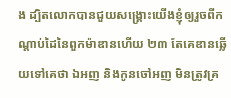ង ដ្បិតលោកបានជួយសង្គ្រោះយើងខ្ញុំឲ្យរួចពីកណ្តាប់ដៃនៃពួកម៉ាឌានហើយ ២៣ តែគេឌានឆ្លើយទៅគេថា ឯអញ និងកូនចៅអញ មិនត្រូវគ្រ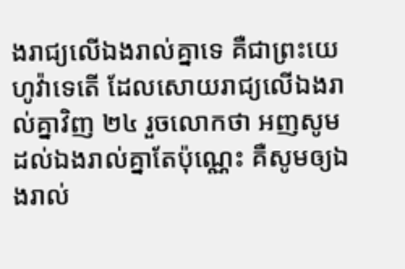ងរាជ្យលើឯងរាល់គ្នាទេ គឺជាព្រះយេហូវ៉ាទេតើ ដែលសោយរាជ្យលើឯងរាល់គ្នាវិញ ២៤ រួចលោកថា អញសូមដល់ឯងរាល់គ្នាតែប៉ុណ្ណេះ គឺសូមឲ្យឯងរាល់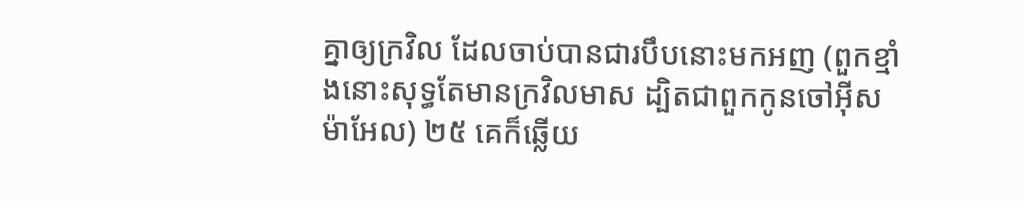គ្នាឲ្យក្រវិល ដែលចាប់បានជារបឹបនោះមកអញ (ពួកខ្មាំងនោះសុទ្ធតែមានក្រវិលមាស ដ្បិតជាពួកកូនចៅអ៊ីសម៉ាអែល) ២៥ គេក៏ឆ្លើយ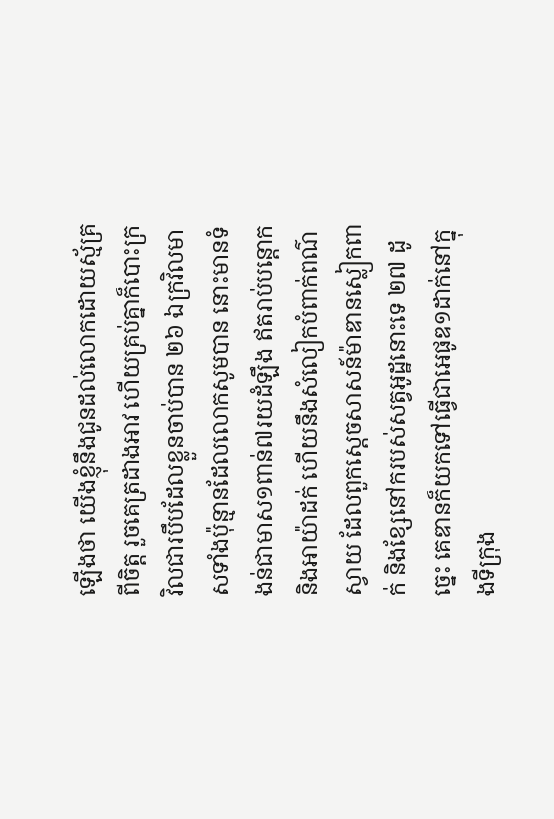ឡើងថា យើងខ្ញុំនឹងជូនដល់លោកដោយស្ម័គ្រពីចិត្ត រួចគេត្រដាងអាវ ហើយគ្រប់គ្នាក៏បោះក្រវិលជារបឹបដែលខ្លួនចាប់បាន ២៦ ឯក្រវិលមាសទាំងប៉ុន្មានដែលលោកសូមបាន នោះមានទំងន់ជាមាស១ពាន់៧រយដំឡឹង ឥតរាប់បន្តោក និងអាយ៉ាដក់ ហើយនឹងសំលៀកបំពាក់ពណ៌ស្វាយ ដែលពួកស្តេចសាសន៍ម៉ាឌានស្លៀកពាក់ និងខ្សែនៅករបស់សត្វអូដ្ឋនោះទេ ២៧ ដូច្នេះ គេឌានក៏យកទៅធ្វើជាអេផូឌ១ដាក់នៅក្នុងទីក្រុង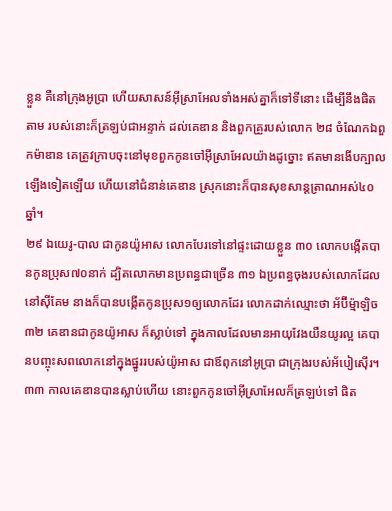ខ្លួន គឺនៅក្រុងអូប្រា ហើយសាសន៍អ៊ីស្រាអែលទាំងអស់គ្នាក៏ទៅទីនោះ ដើម្បីនឹងផិតតាម របស់នោះក៏ត្រឡប់ជាអន្ទាក់ ដល់គេឌាន និងពួកគ្រួរបស់លោក ២៨ ចំណែកឯពួកម៉ាឌាន គេត្រូវក្រាបចុះនៅមុខពួកកូនចៅអ៊ីស្រាអែលយ៉ាងដូច្នោះ ឥតមានងើបក្បាលឡើងទៀតឡើយ ហើយនៅជំនាន់គេឌាន ស្រុកនោះក៏បានសុខសាន្តត្រាណអស់៤០ឆ្នាំ។
២៩ ឯយេរូ-បាល ជាកូនយ៉ូអាស លោកបែរទៅនៅផ្ទះដោយខ្លួន ៣០ លោកបង្កើតបានកូនប្រុស៧០នាក់ ដ្បិតលោកមានប្រពន្ធជាច្រើន ៣១ ឯប្រពន្ធចុងរបស់លោកដែលនៅស៊ីគែម នាងក៏បានបង្កើតកូនប្រុស១ឲ្យលោកដែរ លោកដាក់ឈ្មោះថា អ័ប៊ីម៉្មាឡិច ៣២ គេឌានជាកូនយ៉ូអាស ក៏ស្លាប់ទៅ ក្នុងកាលដែលមានអាយុវែងយឺនយូរល្អ គេបានបញ្ចុះសពលោកនៅក្នុងផ្នូររបស់យ៉ូអាស ជាឪពុកនៅអូប្រា ជាក្រុងរបស់អ័បៀស៊ើរ។
៣៣ កាលគេឌានបានស្លាប់ហើយ នោះពួកកូនចៅអ៊ីស្រាអែលក៏ត្រឡប់ទៅ ផិត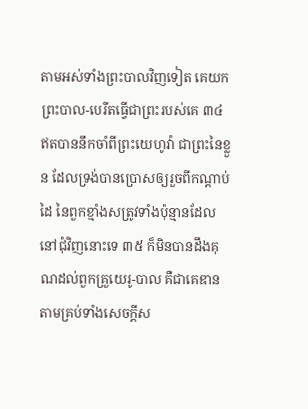តាមអស់ទាំងព្រះបាលវិញទៀត គេយកព្រះបាល-បេរីតធ្វើជាព្រះរបស់គេ ៣៤ ឥតបាននឹកចាំពីព្រះយេហូវ៉ា ជាព្រះនៃខ្លួន ដែលទ្រង់បានប្រោសឲ្យរួចពីកណ្តាប់ដៃ នៃពួកខ្មាំងសត្រូវទាំងប៉ុន្មានដែលនៅជុំវិញនោះទេ ៣៥ ក៏មិនបានដឹងគុណដល់ពួកគ្រួយេរូ-បាល គឺជាគេឌានតាមគ្រប់ទាំងសេចក្តីស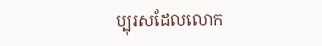ប្បុរសដែលលោក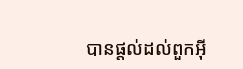បានផ្តល់ដល់ពួកអ៊ី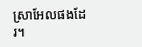ស្រាអែលផងដែរ។